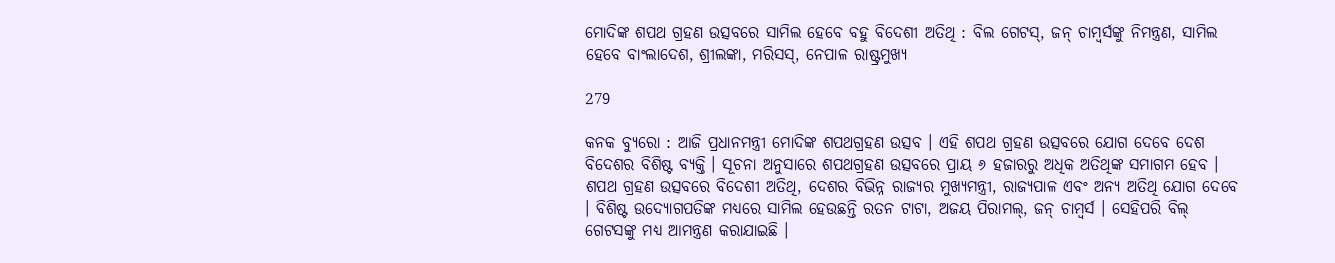ମୋଦିଙ୍କ ଶପଥ ଗ୍ରହଣ ଉତ୍ସବରେ ସାମିଲ ହେବେ ବହୁ ବିଦେଶୀ ଅତିଥି : ବିଲ ଗେଟସ୍, ଜନ୍ ଚାମ୍ବର୍ସଙ୍କୁ ନିମନ୍ତ୍ରଣ, ସାମିଲ ହେବେ ବାଂଲାଦେଶ, ଶ୍ରୀଲଙ୍କା, ମରିସସ୍, ନେପାଳ ରାଷ୍ଟ୍ରମୁଖ୍ୟ

279

କନକ ବ୍ୟୁରୋ : ଆଜି ପ୍ରଧାନମନ୍ତ୍ରୀ ମୋଦିଙ୍କ ଶପଥଗ୍ରହଣ ଉତ୍ସବ । ଏହି ଶପଥ ଗ୍ରହଣ ଉତ୍ସବରେ ଯୋଗ ଦେବେ ଦେଶ ବିଦେଶର ବିଶିଷ୍ଟ ବ୍ୟକ୍ତି । ସୂଚନା ଅନୁସାରେ ଶପଥଗ୍ରହଣ ଉତ୍ସବରେ ପ୍ରାୟ ୬ ହଜାରରୁ ଅଧିକ ଅତିଥିଙ୍କ ସମାଗମ ହେବ । ଶପଥ ଗ୍ରହଣ ଉତ୍ସବରେ ବିଦେଶୀ ଅତିଥି, ଦେଶର ବିଭିନ୍ନ ରାଜ୍ୟର ମୁଖ୍ୟମନ୍ତ୍ରୀ, ରାଜ୍ୟପାଳ ଏବଂ ଅନ୍ୟ ଅତିଥି ଯୋଗ ଦେବେ । ବିଶିଷ୍ଟ ଉଦ୍ୟୋଗପତିଙ୍କ ମଧ୍ୟରେ ସାମିଲ ହେଉଛନ୍ତି ରତନ ଟାଟା, ଅଜୟ ପିରାମଲ୍, ଜନ୍ ଚାମ୍ବର୍ସ । ସେହିପରି ବିଲ୍ ଗେଟସଙ୍କୁ ମଧ୍ୟ ଆମନ୍ତ୍ରଣ କରାଯାଇଛି ।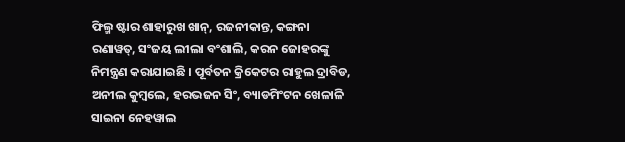ଫିଲ୍ମ ଷ୍ଟାର ଶାହାରୁଖ ଖାନ୍, ରଜନୀକାନ୍ତ, କଙ୍ଗନା ରଣାୱତ୍, ସଂଜୟ ଲୀଲା ବଂଶାଲି, କରନ ଜୋହରଙ୍କୁ ନିମନ୍ତ୍ରଣ କରାଯାଇଛି । ପୂର୍ବତନ କ୍ରିକେଟର ରାହୁଲ ଦ୍ରାବିଡ, ଅନୀଲ କୁମ୍ୱଲେ, ହରଭଜନ ସିଂ, ବ୍ୟାଡମିଂଟନ ଖେଳାଳି ସାଇନା ନେହୱାଲ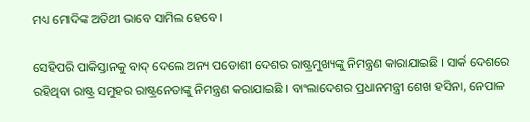ମଧ୍ୟ ମୋଦିଙ୍କ ଅତିଥୀ ଭାବେ ସାମିଲ ହେବେ ।

ସେହିପରି ପାକିସ୍ତାନକୁ ବାଦ୍ ଦେଲେ ଅନ୍ୟ ପଡୋଶୀ ଦେଶର ରାଷ୍ଟ୍ରମୁଖ୍ୟଙ୍କୁ ନିମନ୍ତ୍ରଣ କାରାଯାଇଛି । ସାର୍କ ଦେଶରେ ରହିଥିବା ରାଷ୍ଟ୍ର ସମୁହର ରାଷ୍ଟ୍ରନେତାଙ୍କୁ ନିମନ୍ତ୍ରଣ କରାଯାଇଛି । ବାଂଲାଦେଶର ପ୍ରଧାନମନ୍ତ୍ରୀ ଶେଖ ହସିନା, ନେପାଳ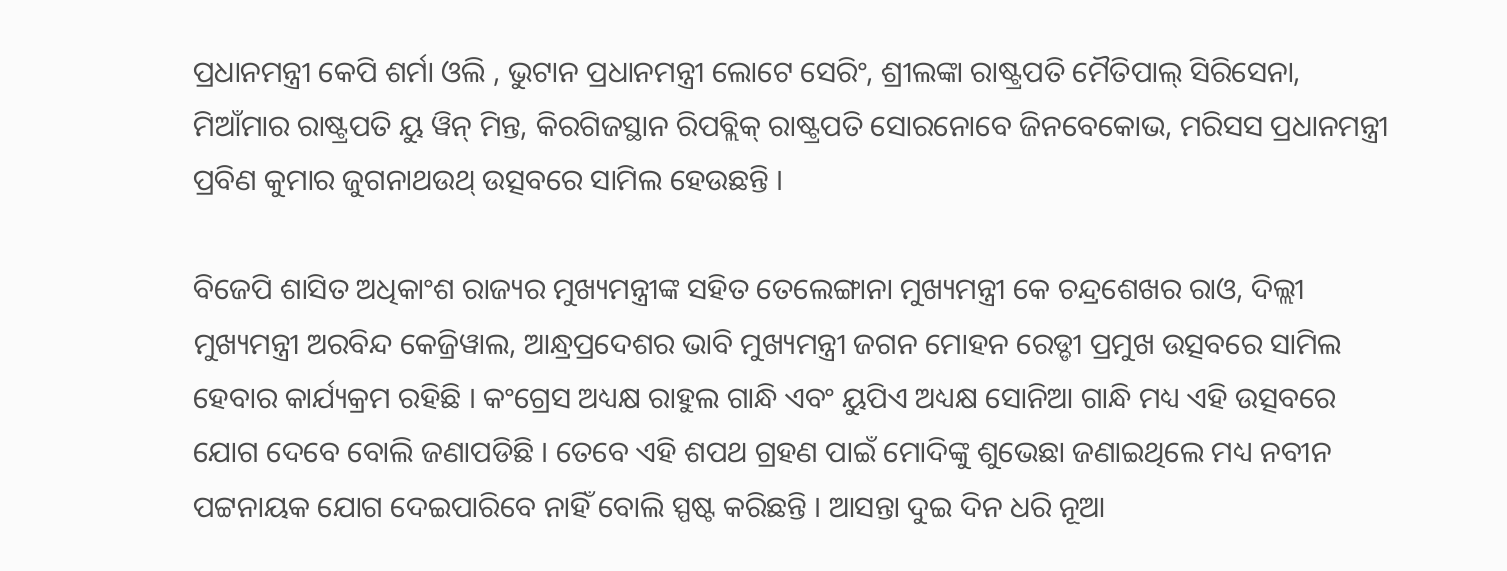ପ୍ରଧାନମନ୍ତ୍ରୀ କେପି ଶର୍ମା ଓଲି , ଭୁଟାନ ପ୍ରଧାନମନ୍ତ୍ରୀ ଲୋଟେ ସେରିଂ, ଶ୍ରୀଲଙ୍କା ରାଷ୍ଟ୍ରପତି ମୈତିପାଲ୍ ସିରିସେନା, ମିଆଁମାର ରାଷ୍ଟ୍ରପତି ୟୁ ୱିନ୍ ମିନ୍ତ, କିରଗିଜସ୍ଥାନ ରିପବ୍ଲିକ୍ ରାଷ୍ଟ୍ରପତି ସୋରନୋବେ ଜିନବେକୋଭ, ମରିସସ ପ୍ରଧାନମନ୍ତ୍ରୀ ପ୍ରବିଣ କୁମାର ଜୁଗନାଥଉଥ୍ ଉତ୍ସବରେ ସାମିଲ ହେଉଛନ୍ତି ।

ବିଜେପି ଶାସିତ ଅଧିକାଂଶ ରାଜ୍ୟର ମୁଖ୍ୟମନ୍ତ୍ରୀଙ୍କ ସହିତ ତେଲେଙ୍ଗାନା ମୁଖ୍ୟମନ୍ତ୍ରୀ କେ ଚନ୍ଦ୍ରଶେଖର ରାଓ, ଦିଲ୍ଲୀ ମୁଖ୍ୟମନ୍ତ୍ରୀ ଅରବିନ୍ଦ କେଜ୍ରିୱାଲ, ଆନ୍ଧ୍ରପ୍ରଦେଶର ଭାବି ମୁଖ୍ୟମନ୍ତ୍ରୀ ଜଗନ ମୋହନ ରେଡ୍ଡୀ ପ୍ରମୁଖ ଉତ୍ସବରେ ସାମିଲ ହେବାର କାର୍ଯ୍ୟକ୍ରମ ରହିଛି । କଂଗ୍ରେସ ଅଧ୍ୟକ୍ଷ ରାହୁଲ ଗାନ୍ଧି ଏବଂ ୟୁପିଏ ଅଧ୍ୟକ୍ଷ ସୋନିଆ ଗାନ୍ଧି ମଧ୍ୟ ଏହି ଉତ୍ସବରେ ଯୋଗ ଦେବେ ବୋଲି ଜଣାପଡିଛି । ତେବେ ଏହି ଶପଥ ଗ୍ରହଣ ପାଇଁ ମୋଦିଙ୍କୁ ଶୁଭେଛା ଜଣାଇଥିଲେ ମଧ୍ୟ ନବୀନ ପଟ୍ଟନାୟକ ଯୋଗ ଦେଇପାରିବେ ନାହିଁ ବୋଲି ସ୍ପଷ୍ଟ କରିଛନ୍ତି । ଆସନ୍ତା ଦୁଇ ଦିନ ଧରି ନୂଆ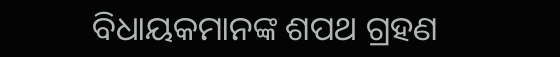ବିଧାୟକମାନଙ୍କ ଶପଥ ଗ୍ରହଣ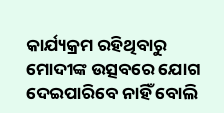କାର୍ଯ୍ୟକ୍ରମ ରହିଥିବାରୁ ମୋଦୀଙ୍କ ଉତ୍ସବରେ ଯୋଗ ଦେଇପାରିବେ ନାହିଁ ବୋଲି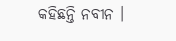କହିଛନ୍ତି ନବୀନ ।